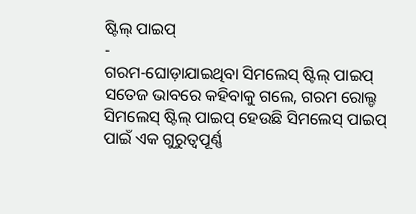ଷ୍ଟିଲ୍ ପାଇପ୍
-
ଗରମ-ଘୋଡ଼ାଯାଇଥିବା ସିମଲେସ୍ ଷ୍ଟିଲ୍ ପାଇପ୍
ସତେଜ ଭାବରେ କହିବାକୁ ଗଲେ, ଗରମ ରୋଲ୍ଡ ସିମଲେସ୍ ଷ୍ଟିଲ୍ ପାଇପ୍ ହେଉଛି ସିମଲେସ୍ ପାଇପ୍ ପାଇଁ ଏକ ଗୁରୁତ୍ୱପୂର୍ଣ୍ଣ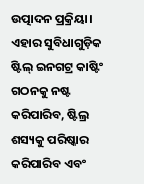ଉତ୍ପାଦନ ପ୍ରକ୍ରିୟା। ଏହାର ସୁବିଧାଗୁଡ଼ିକ ଷ୍ଟିଲ୍ ଇନଗଟ୍ର କାଷ୍ଟିଂ ଗଠନକୁ ନଷ୍ଟ କରିପାରିବ, ଷ୍ଟିଲ୍ର ଶସ୍ୟକୁ ପରିଷ୍କାର କରିପାରିବ ଏବଂ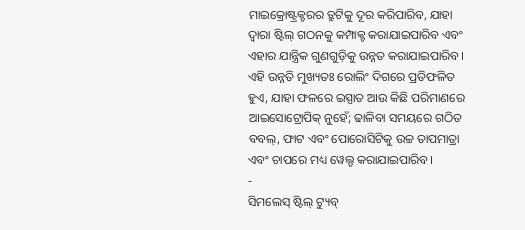ମାଇକ୍ରୋଷ୍ଟ୍ରକ୍ଚରର ତ୍ରୁଟିକୁ ଦୂର କରିପାରିବ, ଯାହା ଦ୍ୱାରା ଷ୍ଟିଲ୍ ଗଠନକୁ କମ୍ପାକ୍ଟ କରାଯାଇପାରିବ ଏବଂ ଏହାର ଯାନ୍ତ୍ରିକ ଗୁଣଗୁଡ଼ିକୁ ଉନ୍ନତ କରାଯାଇପାରିବ। ଏହି ଉନ୍ନତି ମୁଖ୍ୟତଃ ରୋଲିଂ ଦିଗରେ ପ୍ରତିଫଳିତ ହୁଏ, ଯାହା ଫଳରେ ଇସ୍ପାତ ଆଉ କିଛି ପରିମାଣରେ ଆଇସୋଟ୍ରୋପିକ୍ ନୁହେଁ; ଢାଳିବା ସମୟରେ ଗଠିତ ବବଲ୍, ଫାଟ ଏବଂ ପୋରୋସିଟିକୁ ଉଚ୍ଚ ତାପମାତ୍ରା ଏବଂ ଚାପରେ ମଧ୍ୟ ୱେଲ୍ଡ କରାଯାଇପାରିବ।
-
ସିମଲେସ୍ ଷ୍ଟିଲ୍ ଟ୍ୟୁବ୍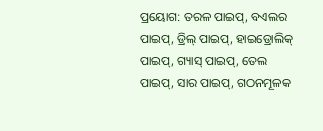ପ୍ରୟୋଗ: ତରଳ ପାଇପ୍, ବଏଲର ପାଇପ୍, ଡ୍ରିଲ୍ ପାଇପ୍, ହାଇଡ୍ରୋଲିକ୍ ପାଇପ୍, ଗ୍ୟାସ୍ ପାଇପ୍, ତେଲ ପାଇପ୍, ସାର ପାଇପ୍, ଗଠନମୂଳକ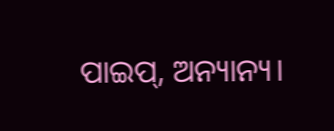ପାଇପ୍, ଅନ୍ୟାନ୍ୟ।